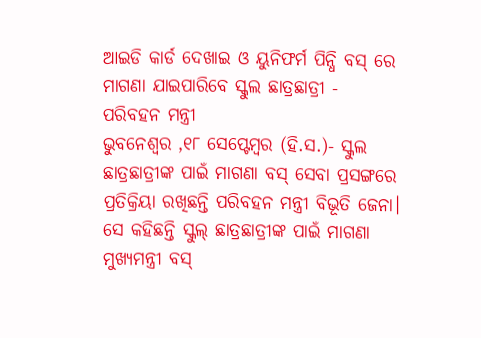ଆଇଡି କାର୍ଡ ଦେଖାଇ ଓ ୟୁନିଫର୍ମ ପିନ୍ଧି ବସ୍ ରେ ମାଗଣା ଯାଇପାରିବେ ସ୍କୁଲ ଛାତ୍ରଛାତ୍ରୀ - ପରିବହନ ମନ୍ତ୍ରୀ
ଭୁବନେଶ୍ୱର ,୧୮ ସେପ୍ଟେମ୍ବର (ହି.ସ.)- ସ୍କୁଲ ଛାତ୍ରଛାତ୍ରୀଙ୍କ ପାଇଁ ମାଗଣା ବସ୍ ସେବା ପ୍ରସଙ୍ଗରେ ପ୍ରତିକ୍ରିୟା ରଖିଛନ୍ତି ପରିବହନ ମନ୍ତ୍ରୀ ବିଭୂତି ଜେନା। ସେ କହିଛନ୍ତି ସ୍କୁଲ୍ ଛାତ୍ରଛାତ୍ରୀଙ୍କ ପାଇଁ ମାଗଣା ମୁଖ୍ୟମନ୍ତ୍ରୀ ବସ୍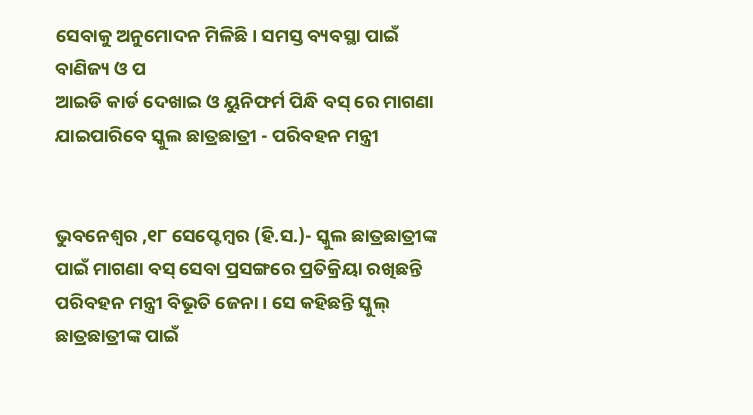ସେବାକୁ ଅନୁମୋଦନ ମିଳିଛି। ସମସ୍ତ ବ୍ୟବସ୍ଥା ପାଇଁ ବାଣିଜ୍ୟ ଓ ପ
ଆଇଡି କାର୍ଡ ଦେଖାଇ ଓ ୟୁନିଫର୍ମ ପିନ୍ଧି ବସ୍ ରେ ମାଗଣା ଯାଇପାରିବେ ସ୍କୁଲ ଛାତ୍ରଛାତ୍ରୀ - ପରିବହନ ମନ୍ତ୍ରୀ


ଭୁବନେଶ୍ୱର ,୧୮ ସେପ୍ଟେମ୍ବର (ହି.ସ.)- ସ୍କୁଲ ଛାତ୍ରଛାତ୍ରୀଙ୍କ ପାଇଁ ମାଗଣା ବସ୍ ସେବା ପ୍ରସଙ୍ଗରେ ପ୍ରତିକ୍ରିୟା ରଖିଛନ୍ତି ପରିବହନ ମନ୍ତ୍ରୀ ବିଭୂତି ଜେନା। ସେ କହିଛନ୍ତି ସ୍କୁଲ୍ ଛାତ୍ରଛାତ୍ରୀଙ୍କ ପାଇଁ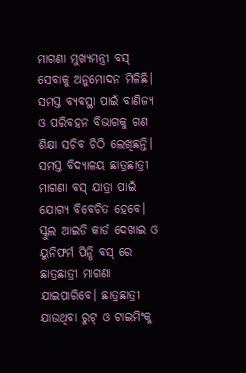ମାଗଣା ମୁଖ୍ୟମନ୍ତ୍ରୀ ବସ୍ ସେବାକୁ ଅନୁମୋଦନ ମିଳିଛି। ସମସ୍ତ ବ୍ୟବସ୍ଥା ପାଇଁ ବାଣିଜ୍ୟ ଓ ପରିବହନ ବିଭାଗକୁ ଗଣ ଶିକ୍ଷା ସଚିବ ଚିଠି ଲେଖିଛନ୍ତି। ସମସ୍ତ ବିଦ୍ୟାଳୟ ଛାତ୍ରଛାତ୍ରୀ ମାଗଣା ବସ୍ ଯାତ୍ରା ପାଇଁ ଯୋଗ୍ୟ ବିବେଚିତ ହେବେ। ସ୍କୁଲ ଆଇଡି କାର୍ଡ ଦେଖାଇ ଓ ୟୁନିଫର୍ମ ପିନ୍ଧି ବସ୍ ରେ ଛାତ୍ରଛାତ୍ରୀ ମାଗଣା ଯାଇପାରିବେ। ଛାତ୍ରଛାତ୍ରୀ ଯାଉଥିବା ରୁଟ୍ ଓ ଟାଇମିଂକୁ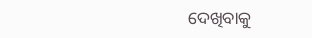ଦେଖିବାକୁ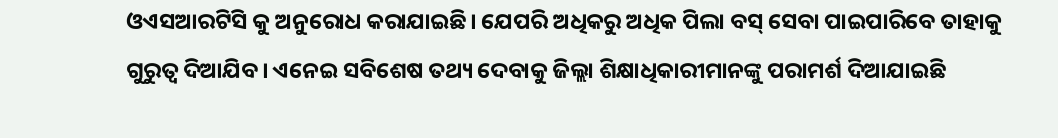ଓଏସଆରଟିସି କୁ ଅନୁରୋଧ କରାଯାଇଛି। ଯେପରି ଅଧିକରୁ ଅଧିକ ପିଲା ବସ୍ ସେବା ପାଇପାରିବେ ତାହାକୁ ଗୁରୁତ୍ୱ ଦିଆଯିବ। ଏନେଇ ସବିଶେଷ ତଥ୍ୟ ଦେବାକୁ ଜିଲ୍ଲା ଶିକ୍ଷାଧିକାରୀମାନଙ୍କୁ ପରାମର୍ଶ ଦିଆଯାଇଛି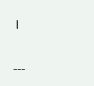।

---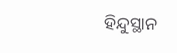ହିନ୍ଦୁସ୍ଥାନ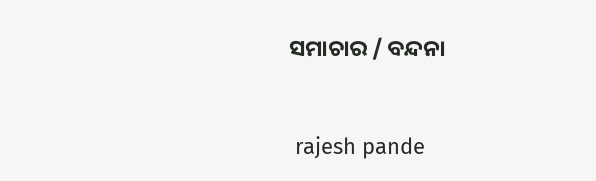ସମାଚାର / ବନ୍ଦନା


 rajesh pande